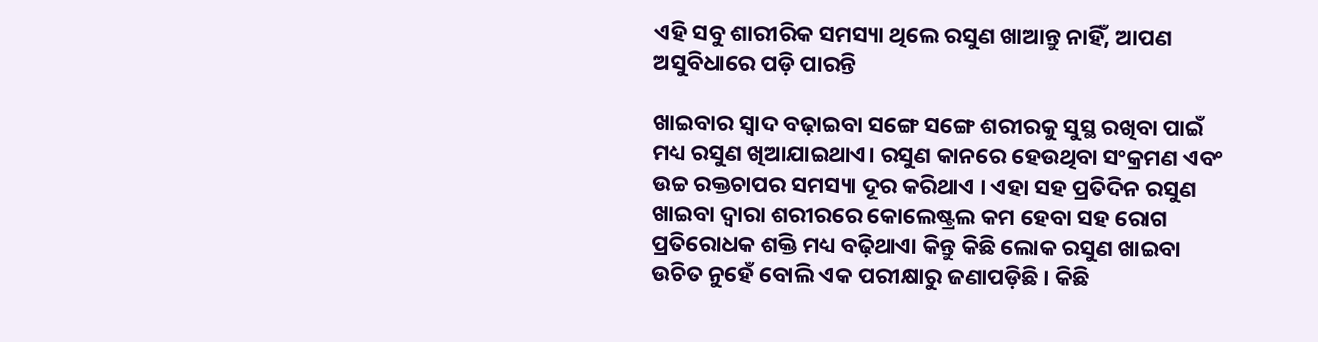ଏହି ସବୁ ଶାରୀରିକ ସମସ୍ୟା ଥିଲେ ରସୁଣ ଖାଆନ୍ତୁ ନାହିଁ, ଆପଣ ଅସୁବିଧାରେ ପଡ଼ି ପାରନ୍ତି

ଖାଇବାର ସ୍ୱାଦ ବଢ଼ାଇବା ସଙ୍ଗେ ସଙ୍ଗେ ଶରୀରକୁ ସୁସ୍ଥ ରଖିବା ପାଇଁ ମଧ୍ୟ ରସୁଣ ଖିଆଯାଇଥାଏ। ରସୁଣ କାନରେ ହେଉଥିବା ସଂକ୍ରମଣ ଏବଂ ଉଚ୍ଚ ରକ୍ତଚାପର ସମସ୍ୟା ଦୂର କରିଥାଏ । ଏହା ସହ ପ୍ରତିଦିନ ରସୁଣ ଖାଇବା ଦ୍ୱାରା ଶରୀରରେ କୋଲେଷ୍ଟ୍ରଲ କମ ହେବା ସହ ରୋଗ ପ୍ରତିରୋଧକ ଶକ୍ତି ମଧ୍ୟ ବଢ଼ିଥାଏା କିନ୍ତୁ କିଛି ଲୋକ ରସୁଣ ଖାଇବା ଉଚିତ ନୁହେଁ ବୋଲି ଏକ ପରୀକ୍ଷାରୁ ଜଣାପଡ଼ିଛି । କିଛି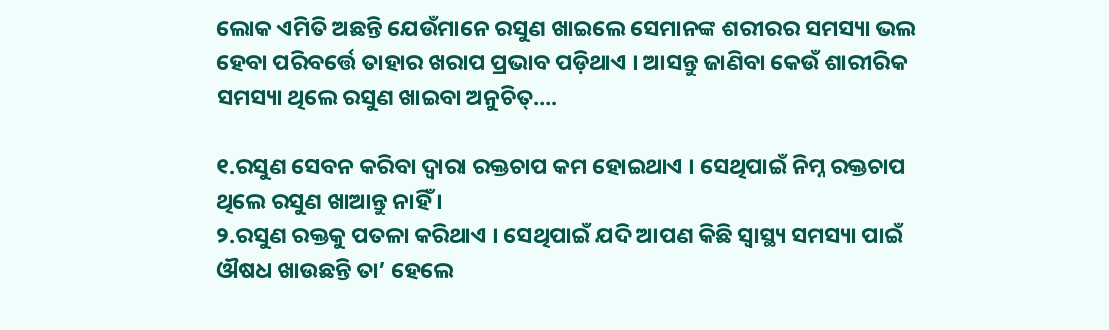ଲୋକ ଏମିତି ଅଛନ୍ତି ଯେଉଁମାନେ ରସୁଣ ଖାଇଲେ ସେମାନଙ୍କ ଶରୀରର ସମସ୍ୟା ଭଲ ହେବା ପରିବର୍ତ୍ତେ ତାହାର ଖରାପ ପ୍ରଭାବ ପଡ଼ିଥାଏ । ଆସନ୍ତୁ ଜାଣିବା କେଉଁ ଶାରୀରିକ ସମସ୍ୟା ଥିଲେ ରସୁଣ ଖାଇବା ଅନୁଚିତ୍‌….

୧.ରସୁଣ ସେବନ କରିବା ଦ୍ୱାରା ରକ୍ତଚାପ କମ ହୋଇଥାଏ । ସେଥିପାଇଁ ନିମ୍ନ ରକ୍ତଚାପ ଥିଲେ ରସୁଣ ଖାଆନ୍ତୁ ନାହିଁ ।
୨.ରସୁଣ ରକ୍ତକୁ ପତଳା କରିଥାଏ । ସେଥିପାଇଁ ଯଦି ଆପଣ କିଛି ସ୍ୱାସ୍ଥ୍ୟ ସମସ୍ୟା ପାଇଁ ଔଷଧ ଖାଉଛନ୍ତି ତା’ ହେଲେ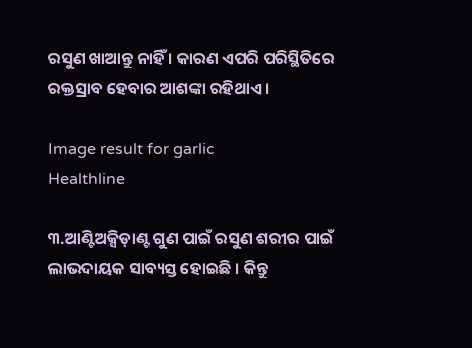ରସୁଣ ଖାଆନ୍ତୁ ନାହିଁ । କାରଣ ଏପରି ପରିସ୍ଥିତିରେ ରକ୍ତସ୍ରାବ ହେବାର ଆଶଙ୍କା ରହିଥାଏ ।

Image result for garlic
Healthline

୩.ଆଣ୍ଟିଅକ୍ସିଡ଼ାଣ୍ଟ ଗୁଣ ପାଇଁ ରସୁଣ ଶରୀର ପାଇଁ ଲାଭଦାୟକ ସାବ୍ୟସ୍ତ ହୋଇଛି । କିନ୍ତୁ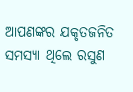ଆପଣଙ୍କର ଯକୃତଜନିତ ସମସ୍ୟା ଥିଲେ ରସୁଣ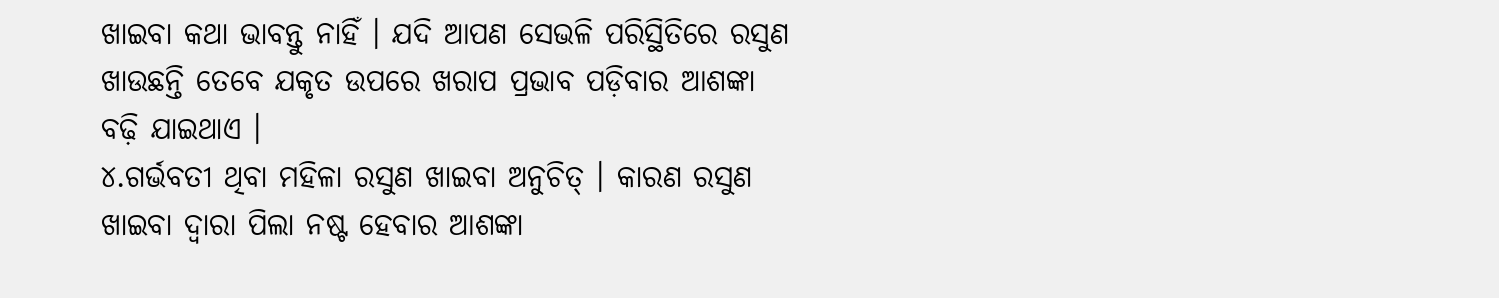ଖାଇବା କଥା ଭାବନ୍ତୁ ନାହିଁ । ଯଦି ଆପଣ ସେଭଳି ପରିସ୍ଥିତିରେ ରସୁଣ ଖାଉଛନ୍ତି ତେବେ ଯକୃତ ଉପରେ ଖରାପ ପ୍ରଭାବ ପଡ଼ିବାର ଆଶଙ୍କା ବଢ଼ି ଯାଇଥାଏ ।
୪.ଗର୍ଭବତୀ ଥିବା ମହିଳା ରସୁଣ ଖାଇବା ଅନୁଚିତ୍‌ । କାରଣ ରସୁଣ ଖାଇବା ଦ୍ୱାରା ପିଲା ନଷ୍ଟ ହେବାର ଆଶଙ୍କା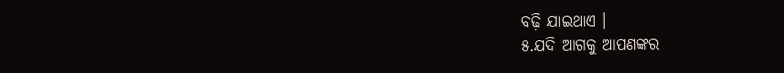ବଢ଼ି ଯାଇଥାଏ ।
୫.ଯଦି ଆଗକୁ ଆପଣଙ୍କର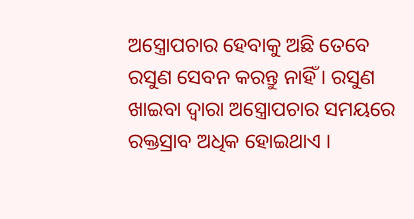ଅସ୍ତ୍ରୋପଚାର ହେବାକୁ ଅଛି ତେବେ ରସୁଣ ସେବନ କରନ୍ତୁ ନାହିଁ । ରସୁଣ ଖାଇବା ଦ୍ୱାରା ଅସ୍ତ୍ରୋପଚାର ସମୟରେ ରକ୍ତସ୍ରାବ ଅଧିକ ହୋଇଥାଏ ।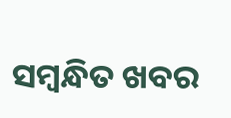ସମ୍ବନ୍ଧିତ ଖବର